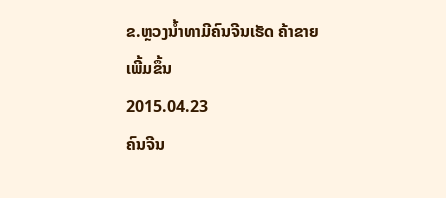ຂ.ຫຼວງນໍ້າທາມີຄົນຈີນເຮັດ ຄ້າຂາຍ ເພີ້ມຂຶ້ນ
2015.04.23
ຄົນຈີນ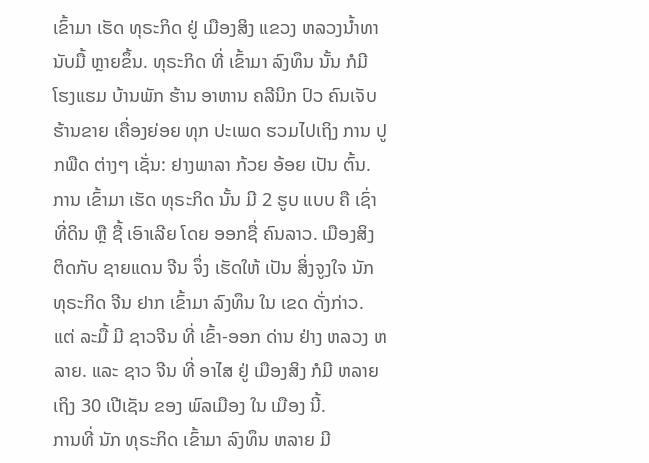ເຂົ້າມາ ເຮັດ ທຸຣະກິດ ຢູ່ ເມືອງສິງ ແຂວງ ຫລວງນໍ້າທາ ນັບມື້ ຫຼາຍຂຶ້ນ. ທຸຣະກິດ ທີ່ ເຂົ້າມາ ລົງທຶນ ນັ້ນ ກໍມີ ໂຮງແຮມ ບ້ານພັກ ຮ້ານ ອາຫານ ຄລີນິກ ປົວ ຄົນເຈັບ ຮ້ານຂາຍ ເຄື່ອງຍ່ອຍ ທຸກ ປະເພດ ຮວມໄປເຖິງ ການ ປູກພືດ ຕ່າງໆ ເຊັ່ນ: ຢາງພາລາ ກ້ວຍ ອ້ອຍ ເປັນ ຕົ້ນ.
ການ ເຂົ້າມາ ເຮັດ ທຸຣະກິດ ນັ້ນ ມີ 2 ຮູບ ແບບ ຄື ເຊົ່າ ທີ່ດິນ ຫຼື ຊື້ ເອົາເລີຍ ໂດຍ ອອກຊື່ ຄົນລາວ. ເມືອງສິງ ຕິດກັບ ຊາຍແດນ ຈີນ ຈຶ່ງ ເຮັດໃຫ້ ເປັນ ສິ່ງຈູງໃຈ ນັກ ທຸຣະກິດ ຈີນ ຢາກ ເຂົ້າມາ ລົງທຶນ ໃນ ເຂດ ດັ່ງກ່າວ. ແຕ່ ລະມື້ ມີ ຊາວຈີນ ທີ່ ເຂົ້າ-ອອກ ດ່ານ ຢ່າງ ຫລວງ ຫລາຍ. ແລະ ຊາວ ຈີນ ທີ່ ອາໄສ ຢູ່ ເມືອງສິງ ກໍມີ ຫລາຍ ເຖິງ 30 ເປີເຊັນ ຂອງ ພົລເມືອງ ໃນ ເມືອງ ນີ້.
ການທີ່ ນັກ ທຸຣະກິດ ເຂົ້າມາ ລົງທຶນ ຫລາຍ ມີ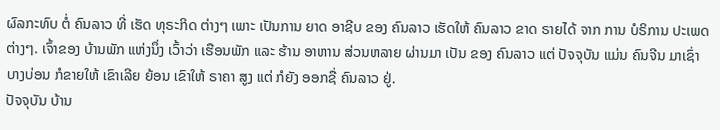ຜົລກະທົບ ຕໍ່ ຄົນລາວ ທີ່ ເຮັດ ທຸຣະກິດ ຕ່າງໆ ເພາະ ເປັນການ ຍາດ ອາຊີບ ຂອງ ຄົນລາວ ເຮັດໃຫ້ ຄົນລາວ ຂາດ ຣາຍໄດ້ ຈາກ ການ ບໍຣິການ ປະເພດ ຕ່າງໆ. ເຈົ້າຂອງ ບ້ານພັກ ແຫ່ງນຶ່ງ ເວົ້າວ່າ ເຮືອນພັກ ແລະ ຮ້ານ ອາຫານ ສ່ວນຫລາຍ ຜ່ານມາ ເປັນ ຂອງ ຄົນລາວ ແຕ່ ປັຈຈຸບັນ ແມ່ນ ຄົນຈີນ ມາເຊົ່າ ບາງບ່ອນ ກໍຂາຍໃຫ້ ເຂົາເລີຍ ຍ້ອນ ເຂົາໃຫ້ ຣາຄາ ສູງ ແຕ່ ກໍຍັງ ອອກຊື່ ຄົນລາວ ຢູ່.
ປັຈຈຸບັນ ບ້ານ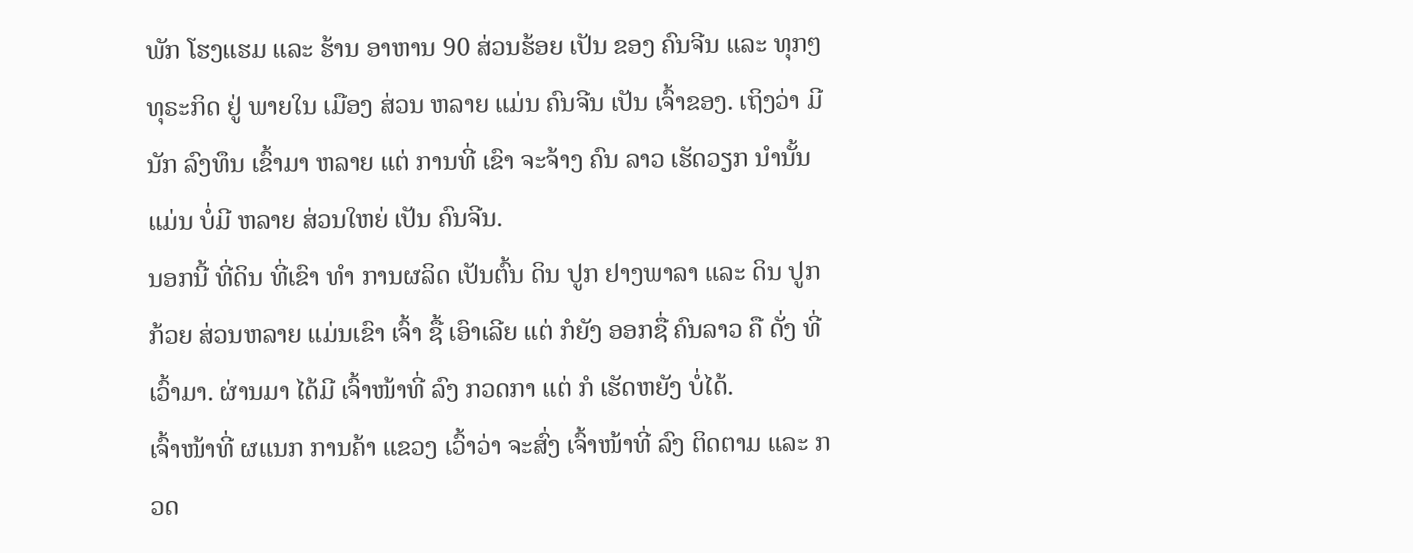ພັກ ໂຮງແຮມ ແລະ ຮ້ານ ອາຫານ 90 ສ່ວນຮ້ອຍ ເປັນ ຂອງ ຄົນຈີນ ແລະ ທຸກໆ ທຸຣະກິດ ຢູ່ ພາຍໃນ ເມືອງ ສ່ວນ ຫລາຍ ແມ່ນ ຄົນຈີນ ເປັນ ເຈົ້າຂອງ. ເຖິງວ່າ ມີ ນັກ ລົງທຶນ ເຂົ້າມາ ຫລາຍ ແຕ່ ການທີ່ ເຂົາ ຈະຈ້າງ ຄົນ ລາວ ເຮັດວຽກ ນໍານັ້ນ ແມ່ນ ບໍ່ມີ ຫລາຍ ສ່ວນໃຫຍ່ ເປັນ ຄົນຈີນ.
ນອກນີ້ ທີ່ດິນ ທີ່ເຂົາ ທໍາ ການຜລິດ ເປັນຕົ້ນ ດິນ ປູກ ຢາງພາລາ ແລະ ດິນ ປູກກ້ວຍ ສ່ວນຫລາຍ ແມ່ນເຂົາ ເຈົ້າ ຊື້ ເອົາເລີຍ ແຕ່ ກໍຍັງ ອອກຊື່ ຄົນລາວ ຄື ດັ່ງ ທີ່ ເວົ້າມາ. ຜ່ານມາ ໄດ້ມີ ເຈົ້າໜ້າທີ່ ລົງ ກວດກາ ແຕ່ ກໍ ເຮັດຫຍັງ ບໍ່ໄດ້.
ເຈົ້າໜ້າທີ່ ຜແນກ ການຄ້າ ແຂວງ ເວົ້າວ່າ ຈະສົ່ງ ເຈົ້າໜ້າທີ່ ລົງ ຕິດຕາມ ແລະ ກວດ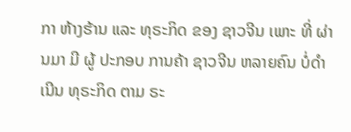ກາ ຫ້າງຮ້ານ ແລະ ທຸຣະກິດ ຂອງ ຊາວຈີນ ເພາະ ທີ່ ຜ່ານມາ ມີ ຜູ້ ປະກອບ ການຄ້າ ຊາວຈີນ ຫລາຍຄົນ ບໍ່ດໍາເນີນ ທຸຣະກິດ ຕາມ ຣະ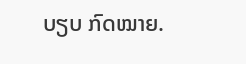ບຽບ ກົດໝາຍ.